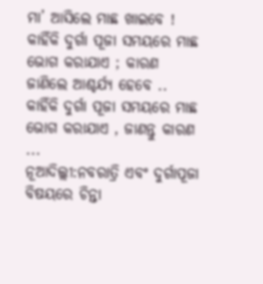ମା’ ଆସିଲେ ମାଛ ଖାଇବେ ! କାହିଁକି ଦୁର୍ଗା ପୂଜା ସମୟରେ ମାଛ ଭୋଗ କରାଯାଏ ; କାରଣ ଜାଣିଲେ ଆଶ୍ଚର୍ଯ୍ୟ ହେବେ ..
କାହିଁକି ଦୁର୍ଗା ପୂଜା ସମୟରେ ମାଛ ଭୋଗ କରାଯାଏ , ଜାଣନ୍ତୁ କାରଣ ...
ନୂଆଦିଲ୍ଲୀ:ନବରାତ୍ରି ଏବଂ ଦୁର୍ଗାପୂଜା ବିଷୟରେ ଚିନ୍ତା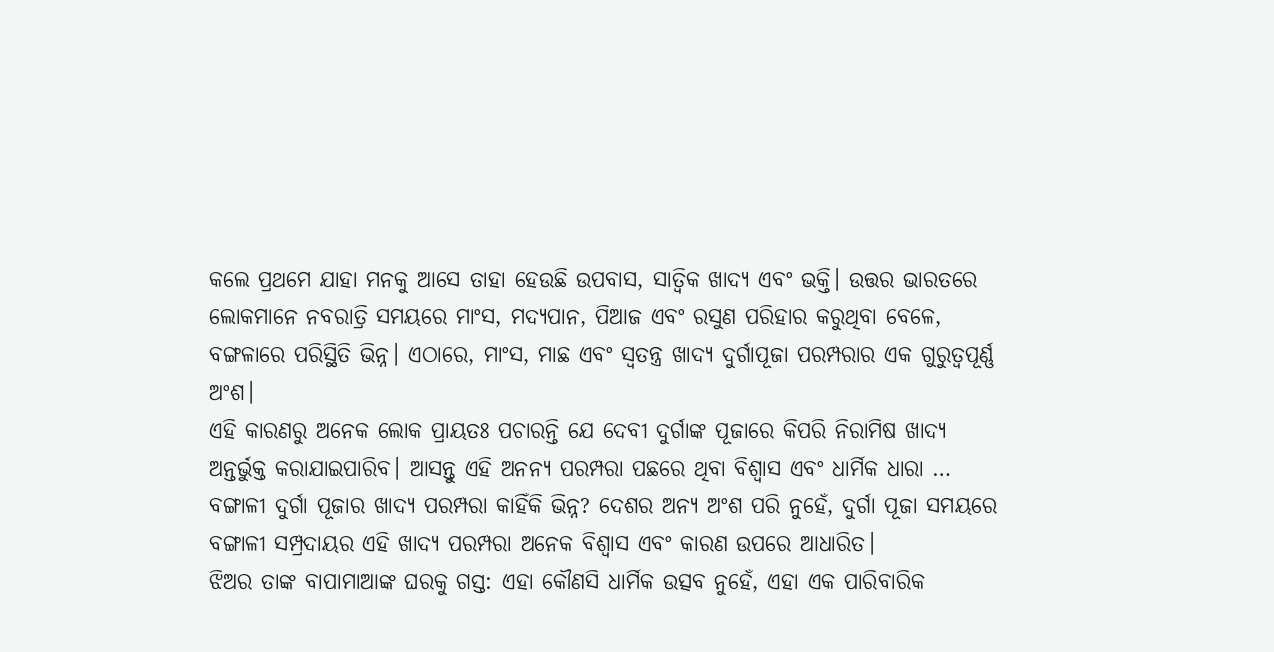କଲେ ପ୍ରଥମେ ଯାହା ମନକୁ ଆସେ ତାହା ହେଉଛି ଉପବାସ, ସାତ୍ୱିକ ଖାଦ୍ୟ ଏବଂ ଭକ୍ତି। ଉତ୍ତର ଭାରତରେ ଲୋକମାନେ ନବରାତ୍ରି ସମୟରେ ମାଂସ, ମଦ୍ୟପାନ, ପିଆଜ ଏବଂ ରସୁଣ ପରିହାର କରୁଥିବା ବେଳେ, ବଙ୍ଗଳାରେ ପରିସ୍ଥିତି ଭିନ୍ନ। ଏଠାରେ, ମାଂସ, ମାଛ ଏବଂ ସ୍ୱତନ୍ତ୍ର ଖାଦ୍ୟ ଦୁର୍ଗାପୂଜା ପରମ୍ପରାର ଏକ ଗୁରୁତ୍ୱପୂର୍ଣ୍ଣ ଅଂଶ।
ଏହି କାରଣରୁ ଅନେକ ଲୋକ ପ୍ରାୟତଃ ପଚାରନ୍ତି ଯେ ଦେବୀ ଦୁର୍ଗାଙ୍କ ପୂଜାରେ କିପରି ନିରାମିଷ ଖାଦ୍ୟ ଅନ୍ତର୍ଭୁକ୍ତ କରାଯାଇପାରିବ। ଆସନ୍ତୁ ଏହି ଅନନ୍ୟ ପରମ୍ପରା ପଛରେ ଥିବା ବିଶ୍ୱାସ ଏବଂ ଧାର୍ମିକ ଧାରା …
ବଙ୍ଗାଳୀ ଦୁର୍ଗା ପୂଜାର ଖାଦ୍ୟ ପରମ୍ପରା କାହିଁକି ଭିନ୍ନ? ଦେଶର ଅନ୍ୟ ଅଂଶ ପରି ନୁହେଁ, ଦୁର୍ଗା ପୂଜା ସମୟରେ ବଙ୍ଗାଳୀ ସମ୍ପ୍ରଦାୟର ଏହି ଖାଦ୍ୟ ପରମ୍ପରା ଅନେକ ବିଶ୍ୱାସ ଏବଂ କାରଣ ଉପରେ ଆଧାରିତ।
ଝିଅର ତାଙ୍କ ବାପାମାଆଙ୍କ ଘରକୁ ଗସ୍ତ: ଏହା କୌଣସି ଧାର୍ମିକ ଉତ୍ସବ ନୁହେଁ, ଏହା ଏକ ପାରିବାରିକ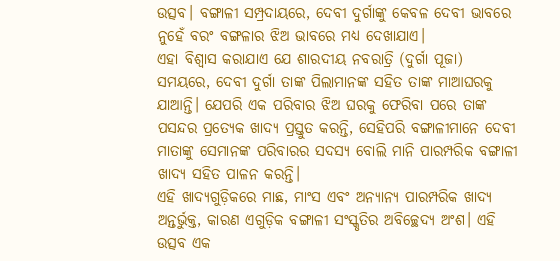ଉତ୍ସବ। ବଙ୍ଗାଳୀ ସମ୍ପ୍ରଦାୟରେ, ଦେବୀ ଦୁର୍ଗାଙ୍କୁ କେବଳ ଦେବୀ ଭାବରେ ନୁହେଁ ବରଂ ବଙ୍ଗଳାର ଝିଅ ଭାବରେ ମଧ୍ୟ ଦେଖାଯାଏ।
ଏହା ବିଶ୍ୱାସ କରାଯାଏ ଯେ ଶାରଦୀୟ ନବରାତ୍ରି (ଦୁର୍ଗା ପୂଜା) ସମୟରେ, ଦେବୀ ଦୁର୍ଗା ତାଙ୍କ ପିଲାମାନଙ୍କ ସହିତ ତାଙ୍କ ମାଆଘରକୁ ଯାଆନ୍ତି। ଯେପରି ଏକ ପରିବାର ଝିଅ ଘରକୁ ଫେରିବା ପରେ ତାଙ୍କ ପସନ୍ଦର ପ୍ରତ୍ୟେକ ଖାଦ୍ୟ ପ୍ରସ୍ତୁତ କରନ୍ତି, ସେହିପରି ବଙ୍ଗାଳୀମାନେ ଦେବୀ ମାତାଙ୍କୁ ସେମାନଙ୍କ ପରିବାରର ସଦସ୍ୟ ବୋଲି ମାନି ପାରମ୍ପରିକ ବଙ୍ଗାଳୀ ଖାଦ୍ୟ ସହିତ ପାଳନ କରନ୍ତି।
ଏହି ଖାଦ୍ୟଗୁଡ଼ିକରେ ମାଛ, ମାଂସ ଏବଂ ଅନ୍ୟାନ୍ୟ ପାରମ୍ପରିକ ଖାଦ୍ୟ ଅନ୍ତର୍ଭୁକ୍ତ, କାରଣ ଏଗୁଡ଼ିକ ବଙ୍ଗାଳୀ ସଂସ୍କୃତିର ଅବିଚ୍ଛେଦ୍ୟ ଅଂଶ। ଏହି ଉତ୍ସବ ଏକ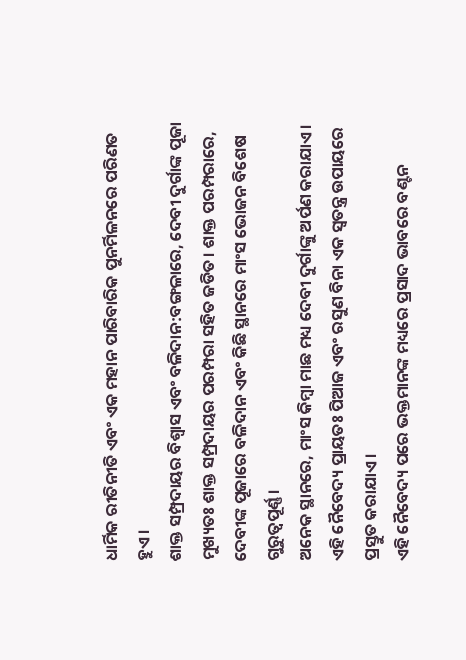ଧାର୍ମିକ ରୀତିନୀତି ଏବଂ ଏକ ମହାନ ପାରିବାରିକ ପୁନର୍ମିଳନରେ ପରିଣତ ହୁଏ।
ଶାକ୍ତ ସମ୍ପ୍ରଦାୟର ବିଶ୍ୱାସ ଏବଂ ବଳିଦାନ:ବଙ୍ଗଳାରେ, ଦେବୀ ଦୁର୍ଗାଙ୍କ ପୂଜା ମୁଖ୍ୟତଃ ଶାକ୍ତ ସମ୍ପ୍ରଦାୟର ପରମ୍ପରା ସହିତ ଜଡିତ। ଶାକ୍ତ ପରମ୍ପରାରେ, ଦେବୀଙ୍କ ପୂଜାରେ ବଳିଦାନ ଏବଂ କିଛି ସ୍ଥାନରେ ମାଂସ ଭୋଜନ ବିଶେଷ ଗୁରୁତ୍ୱପୂର୍ଣ୍ଣ।
ଅନେକ ସ୍ଥାନରେ, ମାଂସ କିମ୍ବା ମାଛ ମଧ୍ୟ ଦେବୀ ଦୁର୍ଗାଙ୍କୁ ଅର୍ପଣ କରାଯାଏ। ଏହି ନୈବେଦ୍ୟ ପ୍ରାୟତଃ ପିଆଜ ଏବଂ ରସୁଣ ବିନା ଏକ ସ୍ୱତନ୍ତ୍ର ଉପାୟରେ ପ୍ରସ୍ତୁତ କରାଯାଏ।
ଏହି ନୈବେଦ୍ୟ ପରେ ଭକ୍ତମାନଙ୍କ ମଧ୍ୟରେ ପ୍ରସାଦ ଭାବରେ ବଣ୍ଟନ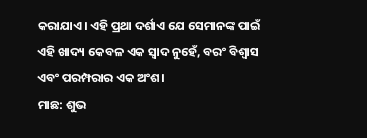କରାଯାଏ। ଏହି ପ୍ରଥା ଦର୍ଶାଏ ଯେ ସେମାନଙ୍କ ପାଇଁ ଏହି ଖାଦ୍ୟ କେବଳ ଏକ ସ୍ୱାଦ ନୁହେଁ, ବରଂ ବିଶ୍ୱାସ ଏବଂ ପରମ୍ପରାର ଏକ ଅଂଶ।
ମାଛ: ଶୁଭ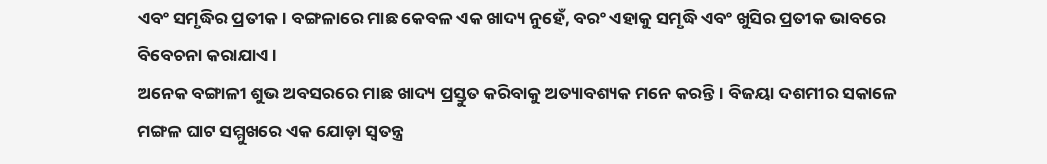ଏବଂ ସମୃଦ୍ଧିର ପ୍ରତୀକ। ବଙ୍ଗଳାରେ ମାଛ କେବଳ ଏକ ଖାଦ୍ୟ ନୁହେଁ, ବରଂ ଏହାକୁ ସମୃଦ୍ଧି ଏବଂ ଖୁସିର ପ୍ରତୀକ ଭାବରେ ବିବେଚନା କରାଯାଏ।
ଅନେକ ବଙ୍ଗାଳୀ ଶୁଭ ଅବସରରେ ମାଛ ଖାଦ୍ୟ ପ୍ରସ୍ତୁତ କରିବାକୁ ଅତ୍ୟାବଶ୍ୟକ ମନେ କରନ୍ତି। ବିଜୟା ଦଶମୀର ସକାଳେ ମଙ୍ଗଳ ଘାଟ ସମ୍ମୁଖରେ ଏକ ଯୋଡ଼ା ସ୍ୱତନ୍ତ୍ର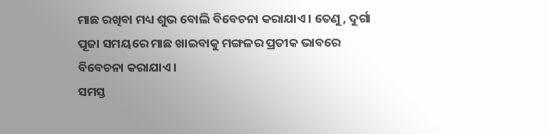ମାଛ ରଖିବା ମଧ୍ୟ ଶୁଭ ବୋଲି ବିବେଚନା କରାଯାଏ। ତେଣୁ, ଦୁର୍ଗା ପୂଜା ସମୟରେ ମାଛ ଖାଇବାକୁ ମଙ୍ଗଳର ପ୍ରତୀକ ଭାବରେ ବିବେଚନା କରାଯାଏ।
ସମସ୍ତ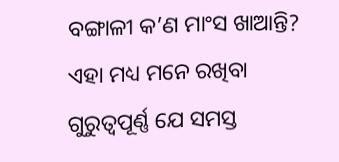ବଙ୍ଗାଳୀ କ’ଣ ମାଂସ ଖାଆନ୍ତି? ଏହା ମଧ୍ୟ ମନେ ରଖିବା ଗୁରୁତ୍ୱପୂର୍ଣ୍ଣ ଯେ ସମସ୍ତ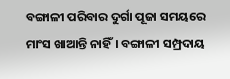ବଙ୍ଗାଳୀ ପରିବାର ଦୁର୍ଗା ପୂଜା ସମୟରେ ମାଂସ ଖାଆନ୍ତି ନାହିଁ। ବଙ୍ଗାଳୀ ସମ୍ପ୍ରଦାୟ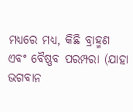ମଧ୍ୟରେ ମଧ୍ୟ, କିଛି ବ୍ରାହ୍ମଣ ଏବଂ ବୈଷ୍ଣବ ପରମ୍ପରା (ଯାହା ଭଗବାନ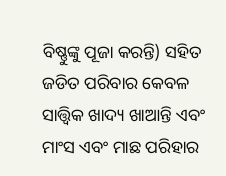ବିଷ୍ଣୁଙ୍କୁ ପୂଜା କରନ୍ତି) ସହିତ ଜଡିତ ପରିବାର କେବଳ ସାତ୍ତ୍ୱିକ ଖାଦ୍ୟ ଖାଆନ୍ତି ଏବଂ ମାଂସ ଏବଂ ମାଛ ପରିହାର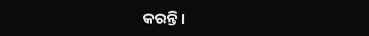କରନ୍ତି।